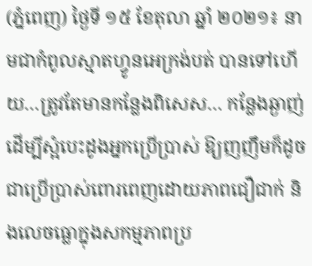(ភ្នំពេញ) ថ្ងៃទី ១៥ ខែតុលា ឆ្នាំ ២០២១៖ នាមជាកំពូលស្មាតហ្វូនអេក្រង់បត់ បានទៅហើយ…ត្រូវតែមានកន្លែងពិសេស… កន្លែងឆ្ងាញ់ដើម្បីស្អំបេះដូងអ្នកប្រើប្រាស់ ឱ្យញញឹមក៏ដូចជាប្រើប្រាស់ពោរពេញដោយភាពជឿជាក់ និងលេចធ្លោក្នុងសកម្មភាពប្រ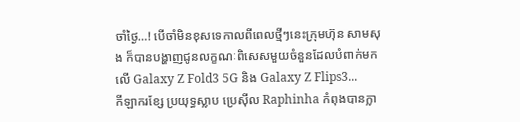ចាំថ្ងៃ…! បើចាំមិនខុសទេកាលពីពេលថ្មីៗនេះក្រុមហ៊ុន សាមសុង ក៏បានបង្ហាញជូនលក្ខណៈពិសេសមួយចំនួនដែលបំពាក់មកលើ Galaxy Z Fold3 5G និង Galaxy Z Flips3...
កីឡាករខ្សែ ប្រយុទ្ធស្លាប ប្រេស៊ីល Raphinha កំពុងបានក្លា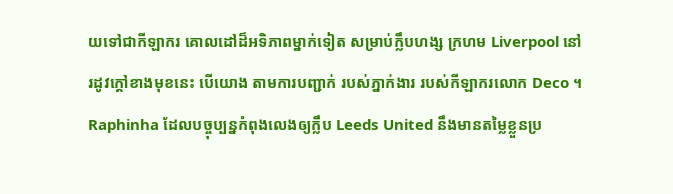យទៅជាកីឡាករ គោលដៅដ៏អទិភាពម្នាក់ទៀត សម្រាប់ក្លឹបហង្ស ក្រហម Liverpool នៅរដូវក្តៅខាងមុខនេះ បើយោង តាមការបញ្ជាក់ របស់ភ្នាក់ងារ របស់កីឡាករលោក Deco ។ Raphinha ដែលបច្ចុប្បន្នកំពុងលេងឲ្យក្លឹប Leeds United នឹងមានតម្លៃខ្លួនប្រ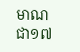មាណ ជា១៧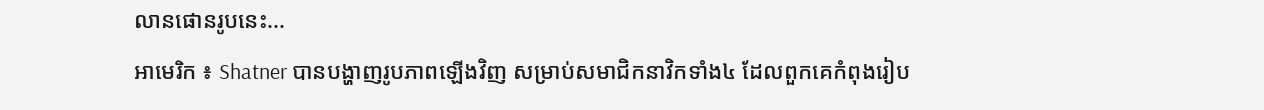លានផោនរូបនេះ...
អាមេរិក ៖ Shatner បានបង្ហាញរូបភាពឡើងវិញ សម្រាប់សមាជិកនាវិកទាំង៤ ដែលពួកគេកំពុងរៀប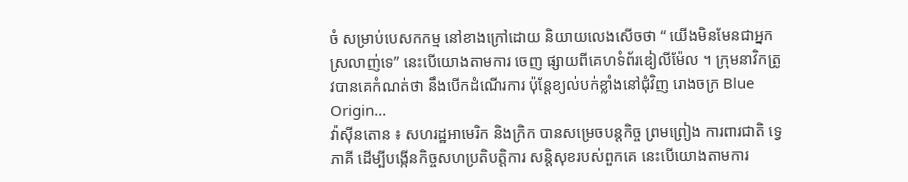ចំ សម្រាប់បេសកកម្ម នៅខាងក្រៅដោយ និយាយលេងសើចថា “ យើងមិនមែនជាអ្នកស្រលាញ់ទេ” នេះបើយោងតាមការ ចេញ ផ្សាយពីគេហទំព័រឌៀលីម៉ែល ។ ក្រុមនាវិកត្រូវបានគេកំណត់ថា នឹងបើកដំណើរការ ប៉ុន្តែខ្យល់បក់ខ្លាំងនៅជុំវិញ រោងចក្រ Blue Origin...
វ៉ាស៊ីនតោន ៖ សហរដ្ឋអាមេរិក និងក្រិក បានសម្រេចបន្តកិច្ច ព្រមព្រៀង ការពារជាតិ ទ្វេភាគី ដើម្បីបង្កើនកិច្ចសហប្រតិបត្តិការ សន្តិសុខរបស់ពួកគេ នេះបើយោងតាមការ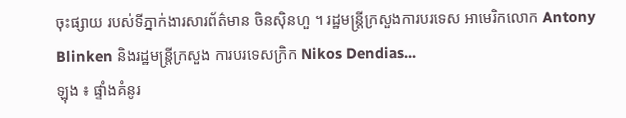ចុះផ្សាយ របស់ទីភ្នាក់ងារសារព័ត៌មាន ចិនស៊ិនហួ ។ រដ្ឋមន្រ្តីក្រសួងការបរទេស អាមេរិកលោក Antony Blinken និងរដ្ឋមន្ត្រីក្រសួង ការបរទេសក្រិក Nikos Dendias...
ឡុង ៖ ផ្ទាំងគំនូរ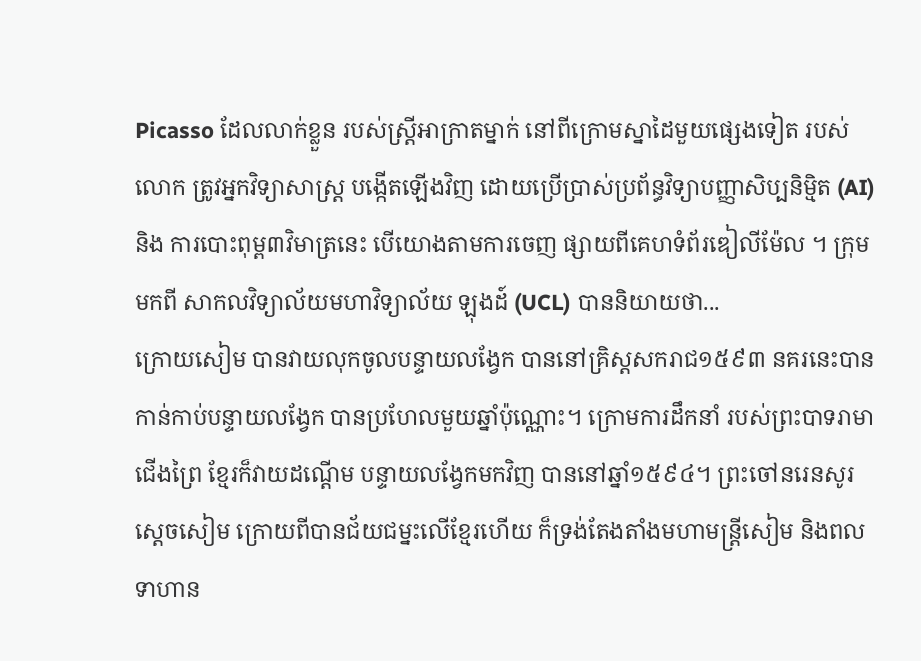Picasso ដែលលាក់ខ្លួន របស់ស្ត្រីអាក្រាតម្នាក់ នៅពីក្រោមស្នាដៃមួយផ្សេងទៀត របស់លោក ត្រូវអ្នកវិទ្យាសាស្ត្រ បង្កើតឡើងវិញ ដោយប្រើប្រាស់ប្រព័ន្ធវិទ្យាបញ្ញាសិប្បនិម្មិត (AI) និង ការបោះពុម្ព៣វិមាត្រនេះ បើយោងតាមការចេញ ផ្សាយពីគេហទំព័រឌៀលីម៉ែល ។ ក្រុមមកពី សាកលវិទ្យាល័យមហាវិទ្យាល័យ ឡុងដ៍ (UCL) បាននិយាយថា...
ក្រោយសៀម បានវាយលុកចូលបន្ទាយលង្វែក បាននៅគ្រិស្ដសករាជ១៥៩៣ នគរនេះបានកាន់កាប់បន្ទាយលង្វែក បានប្រហែលមួយឆ្នាំប៉ុណ្ណោះ។ ក្រោមការដឹកនាំ របស់ព្រះបាទរាមាជើងព្រៃ ខ្មែរក៏វាយដណ្ដើម បន្ទាយលង្វែកមកវិញ បាននៅឆ្នាំ១៥៩៤។ ព្រះចៅនរេនសូរស្ដេចសៀម ក្រោយពីបានជ័យជម្នះលើខ្មែរហើយ ក៏ទ្រង់តែងតាំងមហាមន្ត្រីសៀម និងពលទាហាន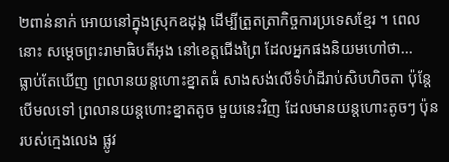២ពាន់នាក់ អោយនៅក្នុងស្រុកឧដុង្គ ដើម្បីត្រួតត្រាកិច្ចការប្រទេសខ្មែរ ។ ពេលនោះ សម្ដេចព្រះរាមាធិបតីអុង នៅខេត្តជើងព្រៃ ដែលអ្នកផងនិយមហៅថា...
ធ្លាប់តែឃើញ ព្រលានយន្ដហោះខ្នាតធំ សាងសង់លើទំហំដីរាប់សិបហិចតា ប៉ុន្ដែបើមលទៅ ព្រលានយន្តហោះខ្នាតតូច មួយនេះវិញ ដែលមានយន្តហោះតូចៗ ប៉ុនរបស់ក្មេងលេង ផ្លូវ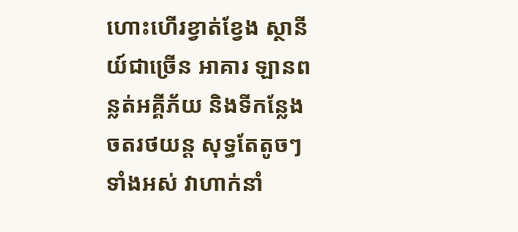ហោះហើរខ្វាត់ខ្វែង ស្ថានីយ៍ជាច្រើន អាគារ ឡានពន្លត់អគ្គីភ័យ និងទីកន្លែងចតរថយន្ត សុទ្ធតែតូចៗទាំងអស់ វាហាក់នាំ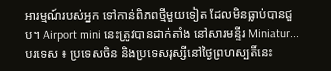អារម្មណ៍របស់អ្នក ទៅកាន់ពិភពថ្មីមួយទៀត ដែលមិនធ្លាប់បានជួប។ Airport mini នេះត្រូវបានដាក់តាំង នៅសារមន្ទីរ Miniatur...
បរទេស ៖ ប្រទេសចិន និងប្រទេសរុស្សីនៅថ្ងៃព្រហស្បតិ៍នេះ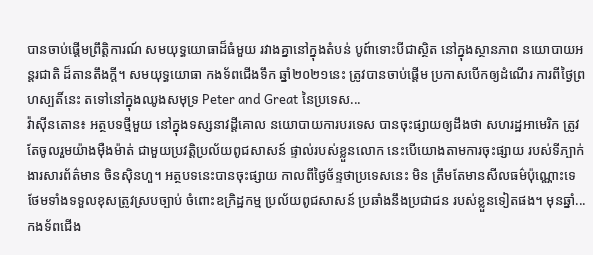បានចាប់ផ្តើមព្រឹត្តិការណ៍ សមយុទ្ធយោធាដ៏ធំមួយ រវាងគ្នានៅក្នុងតំបន់ បូព៍ាទោះបីជាស្ថិត នៅក្នុងស្ថានភាព នយោបាយអន្តរជាតិ ដ៏តានតឹងក្តី។ សមយុទ្ធយោធា កងទ័ពជើងទឹក ឆ្នាំ២០២១នេះ ត្រូវបានចាប់ផ្តើម ប្រកាសបើកឲ្យដំណើរ ការពីថ្ងៃព្រហស្បតិ៍នេះ តទៅនៅក្នុងឈូងសមុទ្រ Peter and Great នៃប្រទេស...
វ៉ាស៊ីនតោន៖ អត្ថបទថ្មីមួយ នៅក្នុងទស្សនាវដ្តីគោល នយោបាយការបរទេស បានចុះផ្សាយឲ្យដឹងថា សហរដ្ឋអាមេរិក ត្រូវតែចូលរួមយ៉ាងម៉ឺងម៉ាត់ ជាមួយប្រវត្តិប្រល័យពូជសាសន៍ ផ្ទាល់របស់ខ្លួនលោក នេះបើយោងតាមការចុះផ្សាយ របស់ទីភ្បាក់ងារសារព័ត៌មាន ចិនស៊ិនហួ។ អត្ថបទនេះបានចុះផ្សាយ កាលពីថ្ងៃច័ន្ទថាប្រទេសនេះ មិន ត្រឹមតែមានសីលធម៌ប៉ុណ្ណោះទេ ថែមទាំងទទួលខុសត្រូវស្របច្បាប់ ចំពោះឧក្រិដ្ឋកម្ម ប្រល័យពូជសាសន៍ ប្រឆាំងនឹងប្រជាជន របស់ខ្លួនទៀតផង។ មុនឆ្នាំ...
កងទ័ពជើង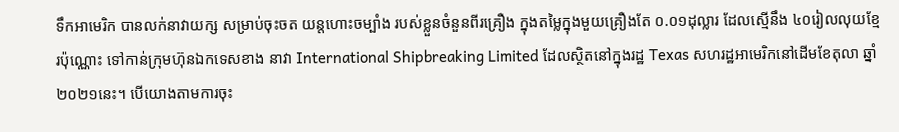ទឹកអាមេរិក បានលក់នាវាយក្ស សម្រាប់ចុះចត យន្តហោះចម្បាំង របស់ខ្លួនចំនួនពីរគ្រឿង ក្នុងតម្លៃក្នុងមួយគ្រឿងតែ ០.០១ដុល្លារ ដែលស្មើនឹង ៤០រៀលលុយខ្មែរប៉ុណ្ណោះ ទៅកាន់ក្រុមហ៊ុនឯកទេសខាង នាវា International Shipbreaking Limited ដែលស្ថិតនៅក្នុងរដ្ឋ Texas សហរដ្ឋអាមេរិកនៅដើមខែតុលា ឆ្នាំ២០២១នេះ។ បើយោងតាមការចុះ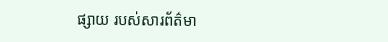ផ្សាយ របស់សារព័ត៌មា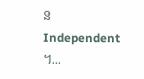ន Independent ។...